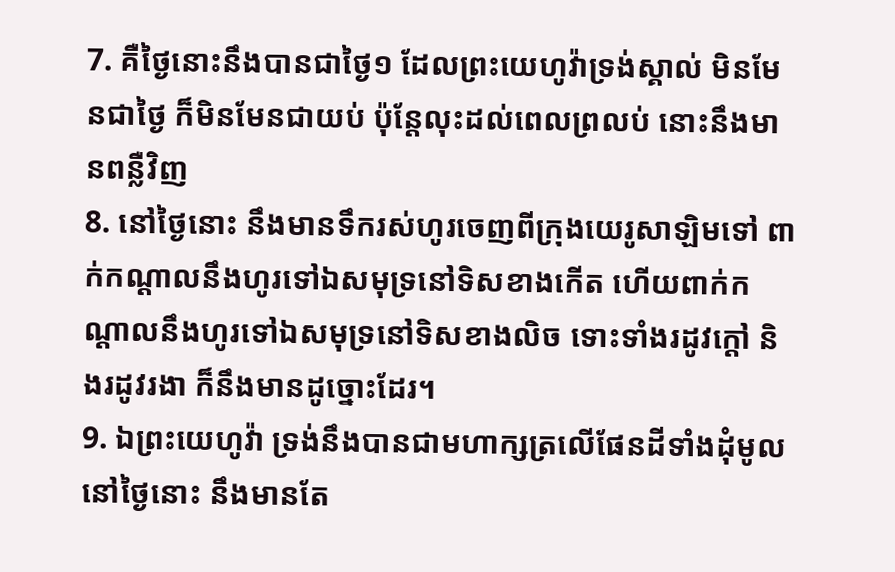7. គឺថ្ងៃនោះនឹងបានជាថ្ងៃ១ ដែលព្រះយេហូវ៉ាទ្រង់ស្គាល់ មិនមែនជាថ្ងៃ ក៏មិនមែនជាយប់ ប៉ុន្តែលុះដល់ពេលព្រលប់ នោះនឹងមានពន្លឺវិញ
8. នៅថ្ងៃនោះ នឹងមានទឹករស់ហូរចេញពីក្រុងយេរូសាឡិមទៅ ពាក់កណ្តាលនឹងហូរទៅឯសមុទ្រនៅទិសខាងកើត ហើយពាក់កណ្តាលនឹងហូរទៅឯសមុទ្រនៅទិសខាងលិច ទោះទាំងរដូវក្តៅ និងរដូវរងា ក៏នឹងមានដូច្នោះដែរ។
9. ឯព្រះយេហូវ៉ា ទ្រង់នឹងបានជាមហាក្សត្រលើផែនដីទាំងដុំមូល នៅថ្ងៃនោះ នឹងមានតែ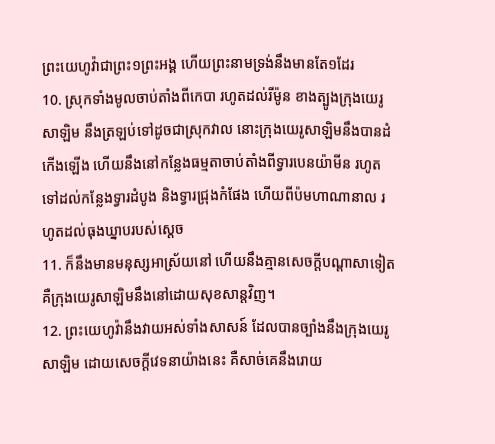ព្រះយេហូវ៉ាជាព្រះ១ព្រះអង្គ ហើយព្រះនាមទ្រង់នឹងមានតែ១ដែរ
10. ស្រុកទាំងមូលចាប់តាំងពីកេបា រហូតដល់រីម៉ូន ខាងត្បូងក្រុងយេរូសាឡិម នឹងត្រឡប់ទៅដូចជាស្រុកវាល នោះក្រុងយេរូសាឡិមនឹងបានដំកើងឡើង ហើយនឹងនៅកន្លែងធម្មតាចាប់តាំងពីទ្វារបេនយ៉ាមីន រហូតទៅដល់កន្លែងទ្វារដំបូង និងទ្វារជ្រុងកំផែង ហើយពីប៉មហាណានាល រហូតដល់ធុងឃ្នាបរបស់ស្តេច
11. ក៏នឹងមានមនុស្សអាស្រ័យនៅ ហើយនឹងគ្មានសេចក្ដីបណ្តាសាទៀត គឺក្រុងយេរូសាឡិមនឹងនៅដោយសុខសាន្តវិញ។
12. ព្រះយេហូវ៉ានឹងវាយអស់ទាំងសាសន៍ ដែលបានច្បាំងនឹងក្រុងយេរូសាឡិម ដោយសេចក្ដីវេទនាយ៉ាងនេះ គឺសាច់គេនឹងរោយ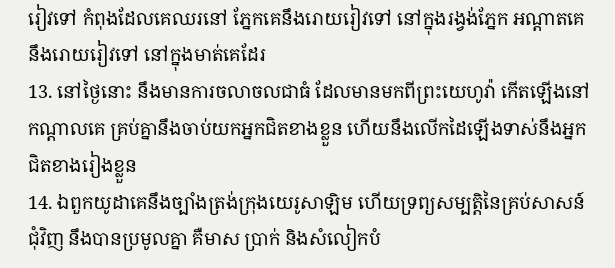រៀវទៅ កំពុងដែលគេឈរនៅ ភ្នែកគេនឹងរោយរៀវទៅ នៅក្នុងរង្វង់ភ្នែក អណ្តាតគេនឹងរោយរៀវទៅ នៅក្នុងមាត់គេដែរ
13. នៅថ្ងៃនោះ នឹងមានការចលាចលជាធំ ដែលមានមកពីព្រះយេហូវ៉ា កើតឡើងនៅកណ្តាលគេ គ្រប់គ្នានឹងចាប់យកអ្នកជិតខាងខ្លួន ហើយនឹងលើកដៃឡើងទាស់នឹងអ្នកជិតខាងរៀងខ្លួន
14. ឯពួកយូដាគេនឹងច្បាំងត្រង់ក្រុងយេរូសាឡិម ហើយទ្រព្យសម្បត្តិនៃគ្រប់សាសន៍ជុំវិញ នឹងបានប្រមូលគ្នា គឺមាស ប្រាក់ និងសំលៀកបំ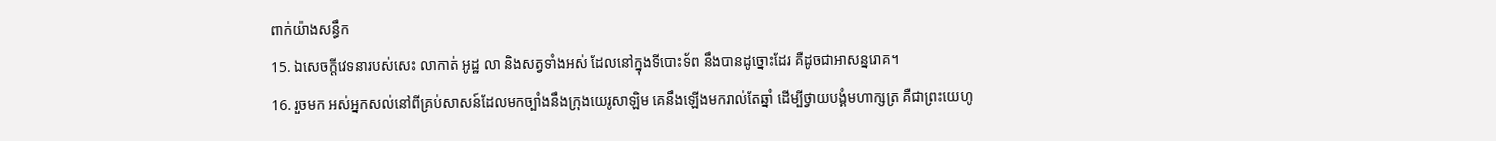ពាក់យ៉ាងសន្ធឹក
15. ឯសេចក្ដីវេទនារបស់សេះ លាកាត់ អូដ្ឋ លា និងសត្វទាំងអស់ ដែលនៅក្នុងទីបោះទ័ព នឹងបានដូច្នោះដែរ គឺដូចជាអាសន្នរោគ។
16. រួចមក អស់អ្នកសល់នៅពីគ្រប់សាសន៍ដែលមកច្បាំងនឹងក្រុងយេរូសាឡិម គេនឹងឡើងមករាល់តែឆ្នាំ ដើម្បីថ្វាយបង្គំមហាក្សត្រ គឺជាព្រះយេហូ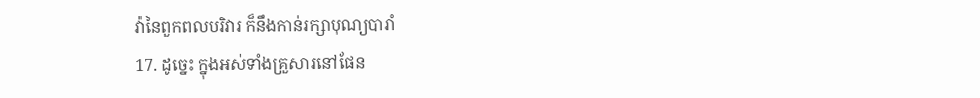វ៉ានៃពួកពលបរិវារ ក៏នឹងកាន់រក្សាបុណ្យបារាំ
17. ដូច្នេះ ក្នុងអស់ទាំងគ្រួសារនៅផែន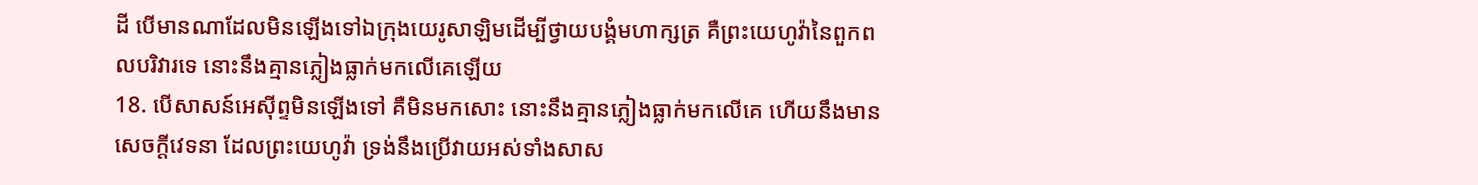ដី បើមានណាដែលមិនឡើងទៅឯក្រុងយេរូសាឡិមដើម្បីថ្វាយបង្គំមហាក្សត្រ គឺព្រះយេហូវ៉ានៃពួកពលបរិវារទេ នោះនឹងគ្មានភ្លៀងធ្លាក់មកលើគេឡើយ
18. បើសាសន៍អេស៊ីព្ទមិនឡើងទៅ គឺមិនមកសោះ នោះនឹងគ្មានភ្លៀងធ្លាក់មកលើគេ ហើយនឹងមានសេចក្ដីវេទនា ដែលព្រះយេហូវ៉ា ទ្រង់នឹងប្រើវាយអស់ទាំងសាស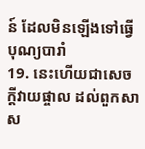ន៍ ដែលមិនឡើងទៅធ្វើបុណ្យបារាំ
19. នេះហើយជាសេចក្ដីវាយផ្ចាល ដល់ពួកសាស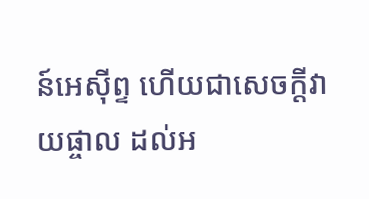ន៍អេស៊ីព្ទ ហើយជាសេចក្ដីវាយផ្ចាល ដល់អ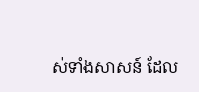ស់ទាំងសាសន៍ ដែល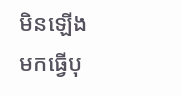មិនឡើងមកធ្វើបុ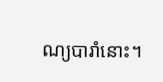ណ្យបារាំនោះ។